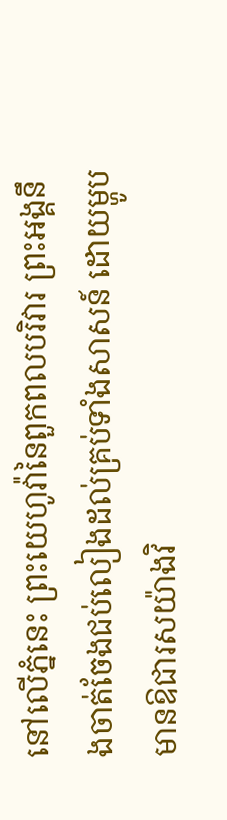នៅលើភ្នំនេះ ព្រះយេហូវ៉ានៃពួកពលបរិវារ ព្រះអង្គនឹងចាត់ចែងជប់លៀងដល់គ្រប់ទាំងសាសន៍ ដោយម្ហូបមានឱជារសយ៉ាងវិ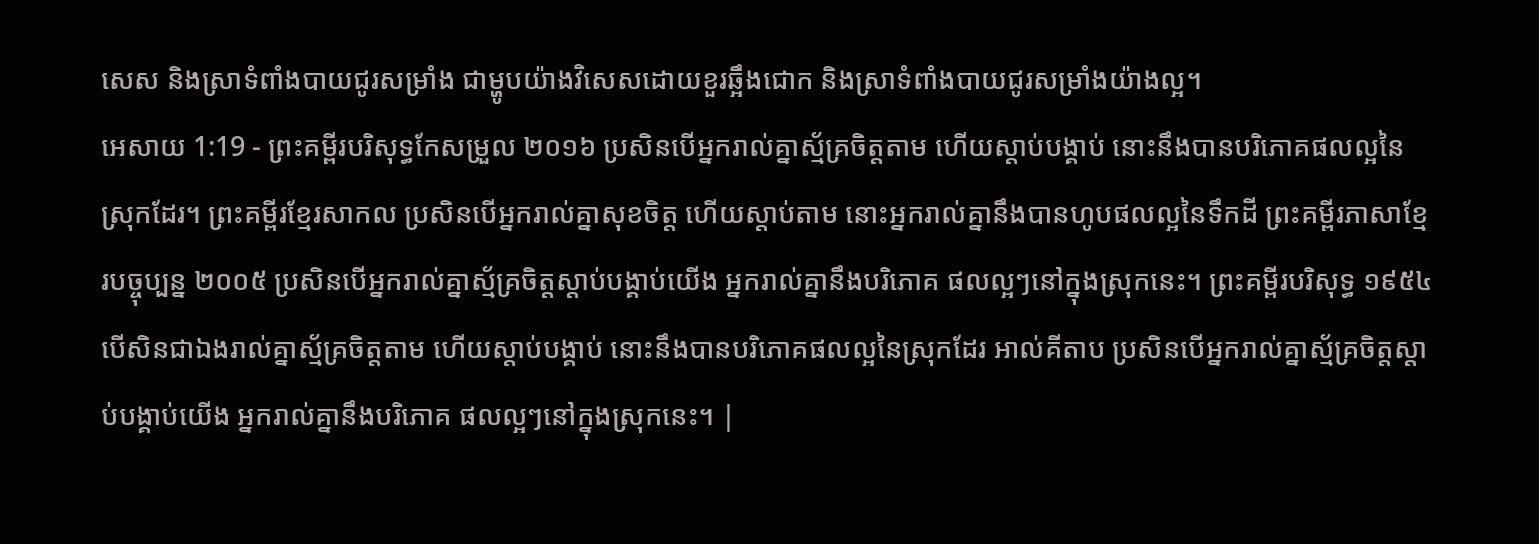សេស និងស្រាទំពាំងបាយជូរសម្រាំង ជាម្ហូបយ៉ាងវិសេសដោយខួរឆ្អឹងជោក និងស្រាទំពាំងបាយជូរសម្រាំងយ៉ាងល្អ។
អេសាយ 1:19 - ព្រះគម្ពីរបរិសុទ្ធកែសម្រួល ២០១៦ ប្រសិនបើអ្នករាល់គ្នាស្ម័គ្រចិត្តតាម ហើយស្តាប់បង្គាប់ នោះនឹងបានបរិភោគផលល្អនៃស្រុកដែរ។ ព្រះគម្ពីរខ្មែរសាកល ប្រសិនបើអ្នករាល់គ្នាសុខចិត្ត ហើយស្ដាប់តាម នោះអ្នករាល់គ្នានឹងបានហូបផលល្អនៃទឹកដី ព្រះគម្ពីរភាសាខ្មែរបច្ចុប្បន្ន ២០០៥ ប្រសិនបើអ្នករាល់គ្នាស្ម័គ្រចិត្តស្ដាប់បង្គាប់យើង អ្នករាល់គ្នានឹងបរិភោគ ផលល្អៗនៅក្នុងស្រុកនេះ។ ព្រះគម្ពីរបរិសុទ្ធ ១៩៥៤ បើសិនជាឯងរាល់គ្នាស្ម័គ្រចិត្តតាម ហើយស្តាប់បង្គាប់ នោះនឹងបានបរិភោគផលល្អនៃស្រុកដែរ អាល់គីតាប ប្រសិនបើអ្នករាល់គ្នាស្ម័គ្រចិត្តស្ដាប់បង្គាប់យើង អ្នករាល់គ្នានឹងបរិភោគ ផលល្អៗនៅក្នុងស្រុកនេះ។ |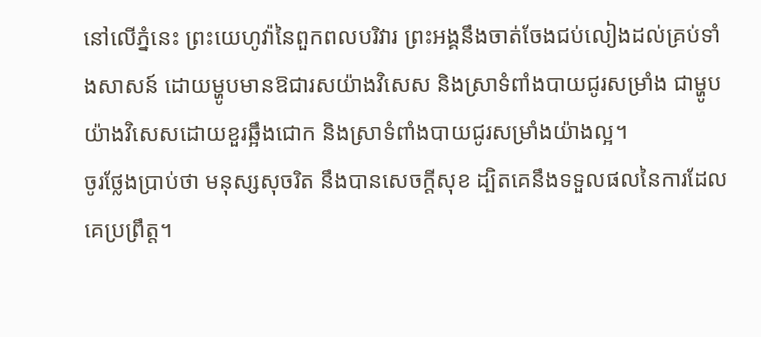នៅលើភ្នំនេះ ព្រះយេហូវ៉ានៃពួកពលបរិវារ ព្រះអង្គនឹងចាត់ចែងជប់លៀងដល់គ្រប់ទាំងសាសន៍ ដោយម្ហូបមានឱជារសយ៉ាងវិសេស និងស្រាទំពាំងបាយជូរសម្រាំង ជាម្ហូបយ៉ាងវិសេសដោយខួរឆ្អឹងជោក និងស្រាទំពាំងបាយជូរសម្រាំងយ៉ាងល្អ។
ចូរថ្លែងប្រាប់ថា មនុស្សសុចរិត នឹងបានសេចក្ដីសុខ ដ្បិតគេនឹងទទួលផលនៃការដែលគេប្រព្រឹត្ត។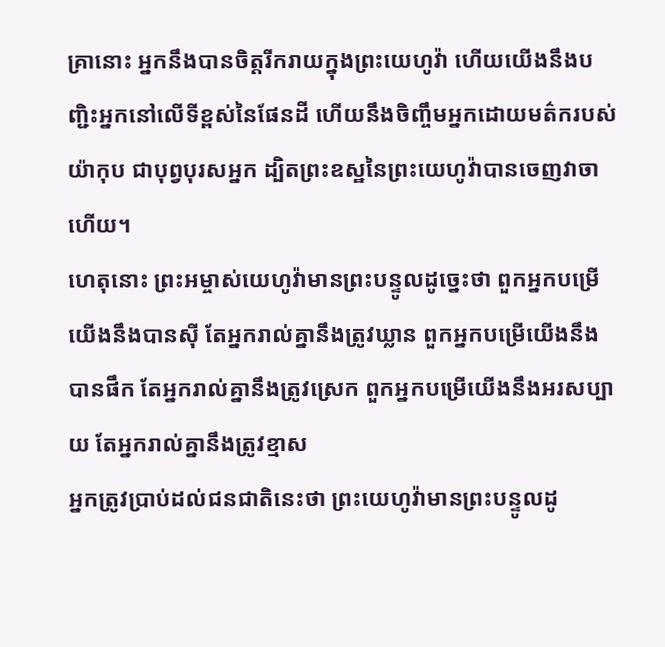គ្រានោះ អ្នកនឹងបានចិត្តរីករាយក្នុងព្រះយេហូវ៉ា ហើយយើងនឹងបញ្ជិះអ្នកនៅលើទីខ្ពស់នៃផែនដី ហើយនឹងចិញ្ចឹមអ្នកដោយមត៌ករបស់យ៉ាកុប ជាបុព្វបុរសអ្នក ដ្បិតព្រះឧស្ឋនៃព្រះយេហូវ៉ាបានចេញវាចាហើយ។
ហេតុនោះ ព្រះអម្ចាស់យេហូវ៉ាមានព្រះបន្ទូលដូច្នេះថា ពួកអ្នកបម្រើយើងនឹងបានស៊ី តែអ្នករាល់គ្នានឹងត្រូវឃ្លាន ពួកអ្នកបម្រើយើងនឹងបានផឹក តែអ្នករាល់គ្នានឹងត្រូវស្រេក ពួកអ្នកបម្រើយើងនឹងអរសប្បាយ តែអ្នករាល់គ្នានឹងត្រូវខ្មាស
អ្នកត្រូវប្រាប់ដល់ជនជាតិនេះថា ព្រះយេហូវ៉ាមានព្រះបន្ទូលដូ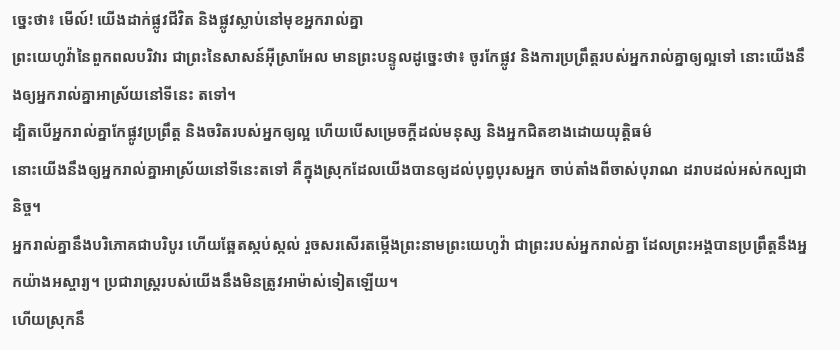ច្នេះថា៖ មើល៍! យើងដាក់ផ្លូវជីវិត និងផ្លូវស្លាប់នៅមុខអ្នករាល់គ្នា
ព្រះយេហូវ៉ានៃពួកពលបរិវារ ជាព្រះនៃសាសន៍អ៊ីស្រាអែល មានព្រះបន្ទូលដូច្នេះថា៖ ចូរកែផ្លូវ និងការប្រព្រឹត្តរបស់អ្នករាល់គ្នាឲ្យល្អទៅ នោះយើងនឹងឲ្យអ្នករាល់គ្នាអាស្រ័យនៅទីនេះ តទៅ។
ដ្បិតបើអ្នករាល់គ្នាកែផ្លូវប្រព្រឹត្ត និងចរិតរបស់អ្នកឲ្យល្អ ហើយបើសម្រេចក្ដីដល់មនុស្ស និងអ្នកជិតខាងដោយយុត្តិធម៌
នោះយើងនឹងឲ្យអ្នករាល់គ្នាអាស្រ័យនៅទីនេះតទៅ គឺក្នុងស្រុកដែលយើងបានឲ្យដល់បុព្វបុរសអ្នក ចាប់តាំងពីចាស់បុរាណ ដរាបដល់អស់កល្បជានិច្ច។
អ្នករាល់គ្នានឹងបរិភោគជាបរិបូរ ហើយឆ្អែតស្កប់ស្កល់ រួចសរសើរតម្កើងព្រះនាមព្រះយេហូវ៉ា ជាព្រះរបស់អ្នករាល់គ្នា ដែលព្រះអង្គបានប្រព្រឹត្តនឹងអ្នកយ៉ាងអស្ចារ្យ។ ប្រជារាស្ត្ររបស់យើងនឹងមិនត្រូវអាម៉ាស់ទៀតឡើយ។
ហើយស្រុកនឹ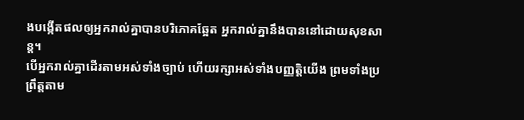ងបង្កើតផលឲ្យអ្នករាល់គ្នាបានបរិភោគឆ្អែត អ្នករាល់គ្នានឹងបាននៅដោយសុខសាន្ត។
បើអ្នករាល់គ្នាដើរតាមអស់ទាំងច្បាប់ ហើយរក្សាអស់ទាំងបញ្ញត្តិយើង ព្រមទាំងប្រព្រឹត្តតាម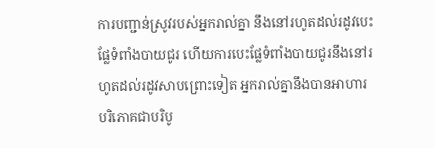ការបញ្ជាន់ស្រូវរបស់អ្នករាល់គ្នា នឹងនៅរហូតដល់រដូវបេះផ្លែទំពាំងបាយជូរ ហើយការបេះផ្លែទំពាំងបាយជូរនឹងនៅរហូតដល់រដូវសាបព្រោះទៀត អ្នករាល់គ្នានឹងបានអាហារបរិភោគជាបរិបូ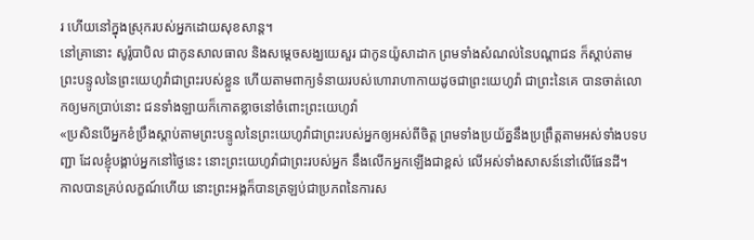រ ហើយនៅក្នុងស្រុករបស់អ្នកដោយសុខសាន្ត។
នៅគ្រានោះ សូរ៉ូបាបិល ជាកូនសាលធាល និងសម្ដេចសង្ឃយេសួរ ជាកូនយ៉ូសាដាក ព្រមទាំងសំណល់នៃបណ្ដាជន ក៏ស្តាប់តាមព្រះបន្ទូលនៃព្រះយេហូវ៉ាជាព្រះរបស់ខ្លួន ហើយតាមពាក្យទំនាយរបស់ហោរាហាកាយដូចជាព្រះយេហូវ៉ា ជាព្រះនៃគេ បានចាត់លោកឲ្យមកប្រាប់នោះ ជនទាំងឡាយក៏កោតខ្លាចនៅចំពោះព្រះយេហូវ៉ា
«ប្រសិនបើអ្នកខំប្រឹងស្តាប់តាមព្រះបន្ទូលនៃព្រះយេហូវ៉ាជាព្រះរបស់អ្នកឲ្យអស់ពីចិត្ត ព្រមទាំងប្រយ័ត្ននឹងប្រព្រឹត្តតាមអស់ទាំងបទបញ្ជា ដែលខ្ញុំបង្គាប់អ្នកនៅថ្ងៃនេះ នោះព្រះយេហូវ៉ាជាព្រះរបស់អ្នក នឹងលើកអ្នកឡើងជាខ្ពស់ លើអស់ទាំងសាសន៍នៅលើផែនដី។
កាលបានគ្រប់លក្ខណ៍ហើយ នោះព្រះអង្គក៏បានត្រឡប់ជាប្រភពនៃការស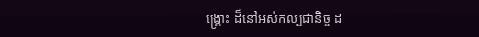ង្គ្រោះ ដ៏នៅអស់កល្បជានិច្ច ដ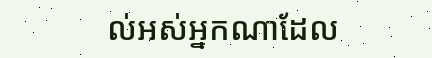ល់អស់អ្នកណាដែល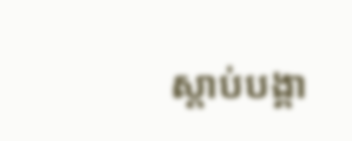ស្តាប់បង្គា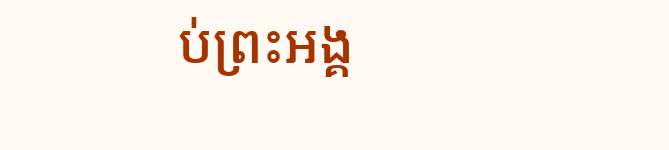ប់ព្រះអង្គ